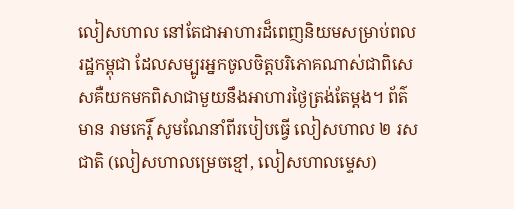លៀសហាល នៅតែជាអាហារដ៏ពេញនិយមសម្រាប់ពលរដ្ឋកម្ពុជា ដែលសម្បូរអ្នកចូលចិត្តបរិភោគណាស់ជាពិសេសគឺយកមកពិសាជាមួយនឹងអាហារថ្ងៃត្រង់តែម្ដង។ ព័ត៌មាន រាមកេរ្តិ៍ សូមណែនាំពីរបៀបធ្វើ លៀសហាល ២ រសជាតិ (លៀសហាលម្រេចខ្មៅ, លៀសហាលម្ទេស)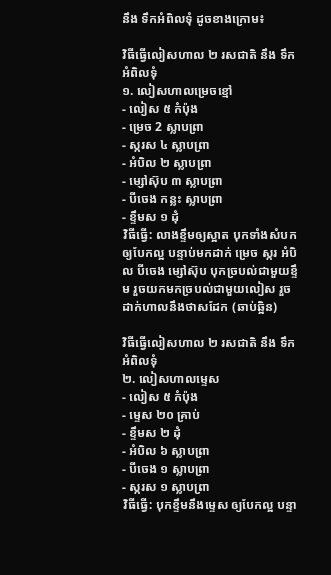នឹង ទឹកអំពិលទុំ ដូចខាងក្រោម៖

វិធីធ្វើលៀសហាល ២ រសជាតិ នឹង ទឹកអំពិលទុំ
១. លៀសហាលម្រេចខ្មៅ
- លៀស ៥ កំប៉ុង
- ម្រេច 2 ស្លាបព្រា
- ស្ករស ៤ ស្លាបព្រា
- អំបិល ២ ស្លាបព្រា
- ម្សៅស៊ុប ៣ ស្លាបព្រា
- បីចេង កន្លះ ស្លាបព្រា
- ខ្ទឹមស ១ ដុំ
វិធីធ្វើ: លាងខ្ទឹមឲ្យស្អាត បុកទាំងសំបកឲ្យបែកល្អ បន្ទាប់មកដាក់ ម្រេច ស្ករ អំបិល បីចេង ម្សៅស៊ុប បុកច្របល់ជាមួយខ្ទឹម រួចយកមកច្របល់ជាមួយលៀស រួចដាក់ហាលនឹងថាសដែក (ឆាប់ឆ្អិន)

វិធីធ្វើលៀសហាល ២ រសជាតិ នឹង ទឹកអំពិលទុំ
២. លៀសហាលម្ទេស
- លៀស ៥ កំប៉ុង
- ម្ទេស ២០ គ្រាប់
- ខ្ទឹមស ២ ដុំ
- អំបិល ៦ ស្លាបព្រា
- បីចេង ១ ស្លាបព្រា
- ស្ករស ១ ស្លាបព្រា
វិធីធ្វើ: បុកខ្ទឹមនឹងម្ទេស ឲ្យបែកល្អ បន្ទា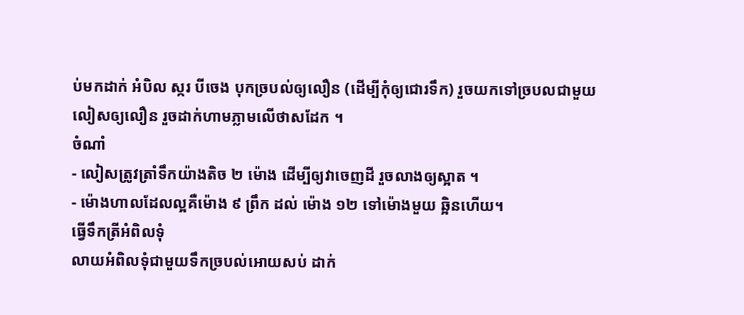ប់មកដាក់ អំបិល ស្ករ បីចេង បុកច្របល់ឲ្យលឿន (ដើម្បីកុំឲ្យជោរទឹក) រួចយកទៅច្របលជាមួយលៀសឲ្យលឿន រួចដាក់ហាមភ្លាមលើថាសដែក ។
ចំណាំ
- លៀសត្រូវត្រាំទឹកយ៉ាងតិច ២ ម៉ោង ដើម្បីឲ្យវាចេញដី រួចលាងឲ្យស្អាត ។
- ម៉ោងហាលដែលល្អគឺម៉ោង ៩ ព្រឹក ដល់ ម៉ោង ១២ ទៅម៉ោងមួយ ឆ្អិនហើយ។
ធ្វើទឹកត្រីអំពិលទុំ
លាយអំពិលទុំជាមួយទឹកច្របល់អោយសប់ ដាក់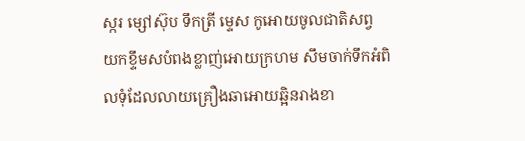ស្ករ ម្សៅស៊ុប ទឹកត្រី ម្ទេស កូអោយចូលជាតិសព្វ យកខ្ទឹមសបំពងខ្លាញ់អោយក្រហម សឹមចាក់ទឹកអំពិលទុំដែលលាយគ្រឿងឆាអោយឆ្អិនរាងខា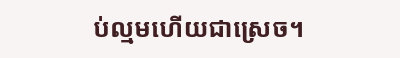ប់ល្មមហើយជាស្រេច។